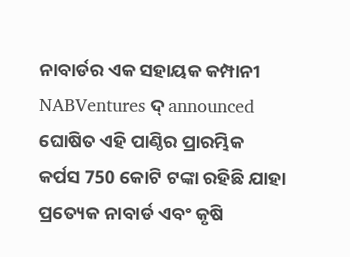ନାବାର୍ଡର ଏକ ସହାୟକ କମ୍ପାନୀ NABVentures ଦ୍ announced ଘୋଷିତ ଏହି ପାଣ୍ଠିର ପ୍ରାରମ୍ଭିକ କର୍ପସ 750 କୋଟି ଟଙ୍କା ରହିଛି ଯାହା ପ୍ରତ୍ୟେକ ନାବାର୍ଡ ଏବଂ କୃଷି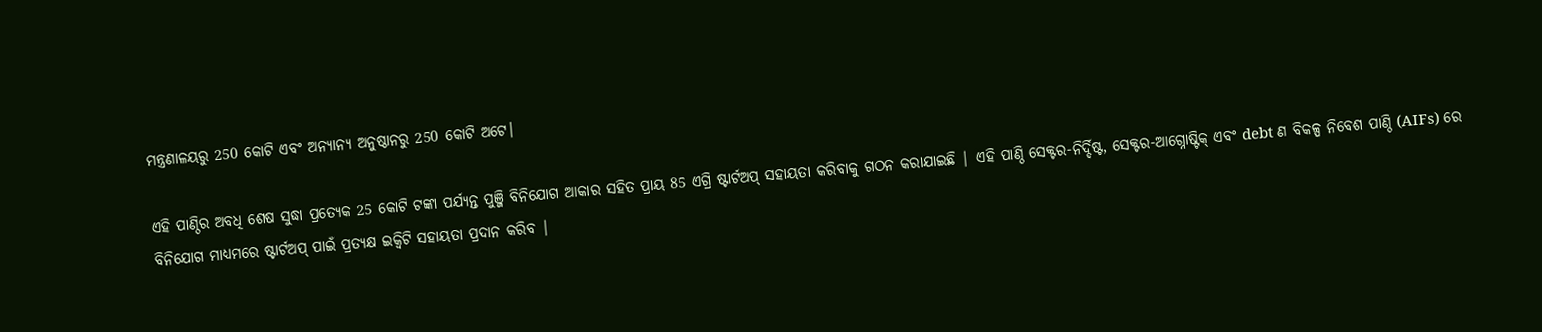ମନ୍ତ୍ରଣାଳୟରୁ 250 କୋଟି ଏବଂ ଅନ୍ୟାନ୍ୟ ଅନୁଷ୍ଠାନରୁ 250 କୋଟି ଅଟେ।

ଏହି ପାଣ୍ଠିର ଅବଧି ଶେଷ ସୁଦ୍ଧା ପ୍ରତ୍ୟେକ 25 କୋଟି ଟଙ୍କା ପର୍ଯ୍ୟନ୍ତ ପୁଞ୍ଜି ବିନିଯୋଗ ଆକାର ସହିତ ପ୍ରାୟ 85 ଏଗ୍ରି ଷ୍ଟାର୍ଟଅପ୍ ସହାୟତା କରିବାକୁ ଗଠନ କରାଯାଇଛି | ଏହି ପାଣ୍ଠି ସେକ୍ଟର-ନିର୍ଦ୍ଦିଷ୍ଟ, ସେକ୍ଟର-ଆଗ୍ନୋଷ୍ଟିକ୍ ଏବଂ debt ଣ ବିକଳ୍ପ ନିବେଶ ପାଣ୍ଠି (AIFs) ରେ ବିନିଯୋଗ ମାଧ୍ୟମରେ ଷ୍ଟାର୍ଟଅପ୍ ପାଇଁ ପ୍ରତ୍ୟକ୍ଷ ଇକ୍ୱିଟି ସହାୟତା ପ୍ରଦାନ କରିବ |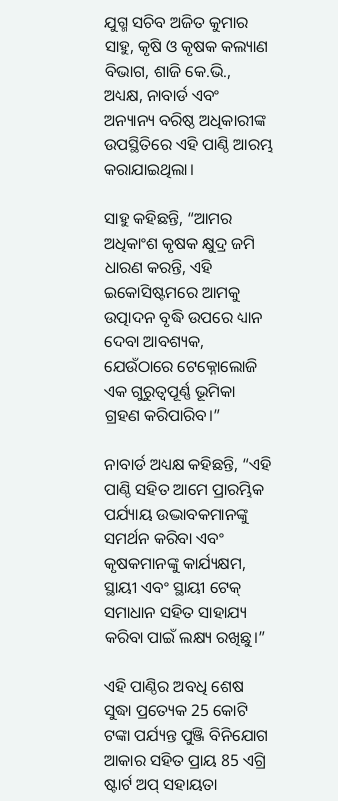ଯୁଗ୍ମ ସଚିବ ଅଜିତ କୁମାର ସାହୁ, କୃଷି ଓ କୃଷକ କଲ୍ୟାଣ ବିଭାଗ, ଶାଜି କେ.ଭି., ଅଧ୍ୟକ୍ଷ, ନାବାର୍ଡ ଏବଂ ଅନ୍ୟାନ୍ୟ ବରିଷ୍ଠ ଅଧିକାରୀଙ୍କ ଉପସ୍ଥିତିରେ ଏହି ପାଣ୍ଠି ଆରମ୍ଭ କରାଯାଇଥିଲା।

ସାହୁ କହିଛନ୍ତି, “ଆମର ଅଧିକାଂଶ କୃଷକ କ୍ଷୁଦ୍ର ଜମି ଧାରଣ କରନ୍ତି, ଏହି ଇକୋସିଷ୍ଟମରେ ଆମକୁ ଉତ୍ପାଦନ ବୃଦ୍ଧି ଉପରେ ଧ୍ୟାନ ଦେବା ଆବଶ୍ୟକ, ଯେଉଁଠାରେ ଟେକ୍ନୋଲୋଜି ଏକ ଗୁରୁତ୍ୱପୂର୍ଣ୍ଣ ଭୂମିକା ଗ୍ରହଣ କରିପାରିବ।”

ନାବାର୍ଡ ଅଧ୍ୟକ୍ଷ କହିଛନ୍ତି, “ଏହି ପାଣ୍ଠି ସହିତ ଆମେ ପ୍ରାରମ୍ଭିକ ପର୍ଯ୍ୟାୟ ଉଦ୍ଭାବକମାନଙ୍କୁ ସମର୍ଥନ କରିବା ଏବଂ କୃଷକମାନଙ୍କୁ କାର୍ଯ୍ୟକ୍ଷମ, ସ୍ଥାୟୀ ଏବଂ ସ୍ଥାୟୀ ଟେକ୍ ସମାଧାନ ସହିତ ସାହାଯ୍ୟ କରିବା ପାଇଁ ଲକ୍ଷ୍ୟ ରଖିଛୁ।”

ଏହି ପାଣ୍ଠିର ଅବଧି ଶେଷ ସୁଦ୍ଧା ପ୍ରତ୍ୟେକ 25 କୋଟି ଟଙ୍କା ପର୍ଯ୍ୟନ୍ତ ପୁଞ୍ଜି ବିନିଯୋଗ ଆକାର ସହିତ ପ୍ରାୟ 85 ଏଗ୍ରି ଷ୍ଟାର୍ଟ ଅପ୍ ସହାୟତା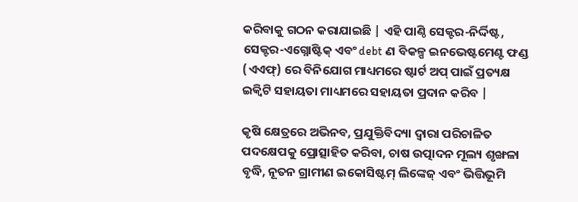କରିବାକୁ ଗଠନ କରାଯାଇଛି | ଏହି ପାଣ୍ଠି ସେକ୍ଟର-ନିର୍ଦ୍ଦିଷ୍ଟ, ସେକ୍ଟର-ଏଗ୍ନୋଷ୍ଟିକ୍ ଏବଂ debt ଣ ବିକଳ୍ପ ଇନଭେଷ୍ଟମେଣ୍ଟ ଫଣ୍ଡ (ଏଏଫ୍) ରେ ବିନିଯୋଗ ମାଧ୍ୟମରେ ଷ୍ଟାର୍ଟ ଅପ୍ ପାଇଁ ପ୍ରତ୍ୟକ୍ଷ ଇକ୍ୱିଟି ସହାୟତା ମାଧ୍ୟମରେ ସହାୟତା ପ୍ରଦାନ କରିବ |

କୃଷି କ୍ଷେତ୍ରରେ ଅଭିନବ, ପ୍ରଯୁକ୍ତିବିଦ୍ୟା ଦ୍ୱାରା ପରିଚାଳିତ ପଦକ୍ଷେପକୁ ପ୍ରୋତ୍ସାହିତ କରିବା, ଚାଷ ଉତ୍ପାଦନ ମୂଲ୍ୟ ଶୃଙ୍ଖଳା ବୃଦ୍ଧି, ନୂତନ ଗ୍ରାମୀଣ ଇକୋସିଷ୍ଟମ୍ ଲିଙ୍କେଜ୍ ଏବଂ ଭିତ୍ତିଭୂମି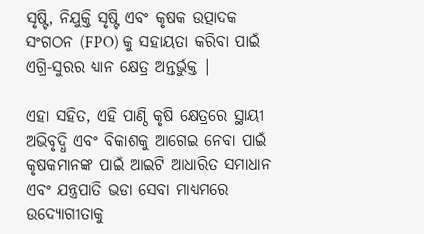ସୃଷ୍ଟି, ନିଯୁକ୍ତି ସୃଷ୍ଟି ଏବଂ କୃଷକ ଉତ୍ପାଦକ ସଂଗଠନ (FPO) କୁ ସହାୟତା କରିବା ପାଇଁ ଏଗ୍ରି-ସୁରର ଧ୍ୟାନ କ୍ଷେତ୍ର ଅନ୍ତର୍ଭୁକ୍ତ |

ଏହା ସହିତ, ଏହି ପାଣ୍ଠି କୃଷି କ୍ଷେତ୍ରରେ ସ୍ଥାୟୀ ଅଭିବୃଦ୍ଧି ଏବଂ ବିକାଶକୁ ଆଗେଇ ନେବା ପାଇଁ କୃଷକମାନଙ୍କ ପାଇଁ ଆଇଟି ଆଧାରିତ ସମାଧାନ ଏବଂ ଯନ୍ତ୍ରପାତି ଭଡା ସେବା ମାଧ୍ୟମରେ ଉଦ୍ୟୋଗୀତାକୁ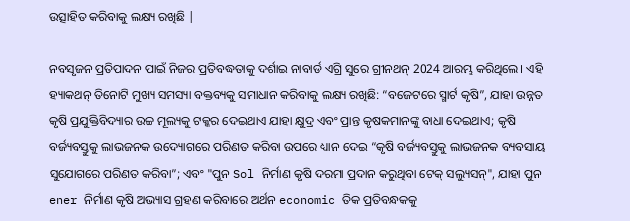ଉତ୍ସାହିତ କରିବାକୁ ଲକ୍ଷ୍ୟ ରଖିଛି |

ନବସୃଜନ ପ୍ରତିପାଦନ ପାଇଁ ନିଜର ପ୍ରତିବଦ୍ଧତାକୁ ଦର୍ଶାଇ ନାବାର୍ଡ ଏଗ୍ରି ସୁରେ ଗ୍ରୀନଥନ୍ 2024 ଆରମ୍ଭ କରିଥିଲେ। ଏହି ହ୍ୟାକଥନ୍ ତିନୋଟି ମୁଖ୍ୟ ସମସ୍ୟା ବକ୍ତବ୍ୟକୁ ସମାଧାନ କରିବାକୁ ଲକ୍ଷ୍ୟ ରଖିଛି: “ବଜେଟରେ ସ୍ମାର୍ଟ କୃଷି”, ଯାହା ଉନ୍ନତ କୃଷି ପ୍ରଯୁକ୍ତିବିଦ୍ୟାର ଉଚ୍ଚ ମୂଲ୍ୟକୁ ଟକ୍କର ଦେଇଥାଏ ଯାହା କ୍ଷୁଦ୍ର ଏବଂ ପ୍ରାନ୍ତ କୃଷକମାନଙ୍କୁ ବାଧା ଦେଇଥାଏ; କୃଷି ବର୍ଜ୍ୟବସ୍ତୁକୁ ଲାଭଜନକ ଉଦ୍ୟୋଗରେ ପରିଣତ କରିବା ଉପରେ ଧ୍ୟାନ ଦେଇ “କୃଷି ବର୍ଜ୍ୟବସ୍ତୁକୁ ଲାଭଜନକ ବ୍ୟବସାୟ ସୁଯୋଗରେ ପରିଣତ କରିବା”; ଏବଂ "ପୁନ Sol ନିର୍ମାଣ କୃଷି ଦରମା ପ୍ରଦାନ କରୁଥିବା ଟେକ୍ ସଲ୍ୟୁସନ୍", ଯାହା ପୁନ ener ନିର୍ମାଣ କୃଷି ଅଭ୍ୟାସ ଗ୍ରହଣ କରିବାରେ ଅର୍ଥନ economic ତିକ ପ୍ରତିବନ୍ଧକକୁ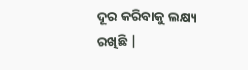ଦୂର କରିବାକୁ ଲକ୍ଷ୍ୟ ରଖିଛି |